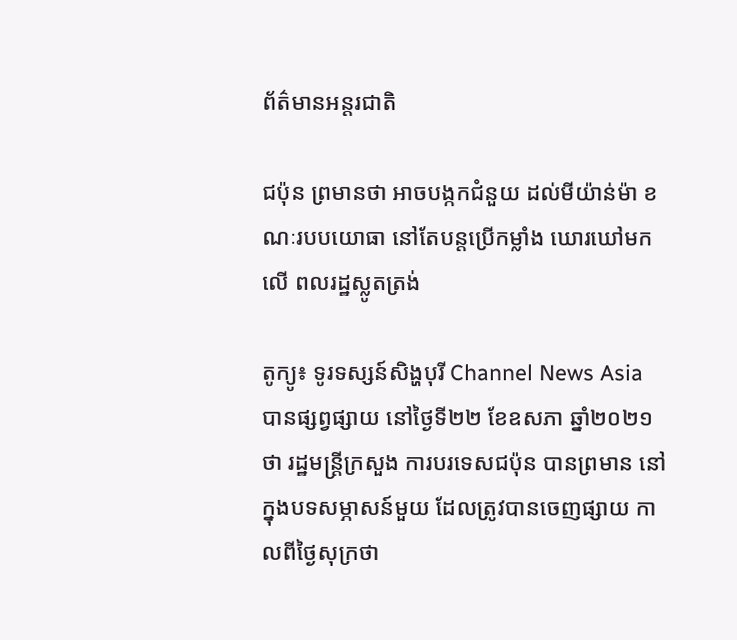ព័ត៌មានអន្តរជាតិ

ជប៉ុន ព្រមានថា អាចបង្កកជំនួយ ដល់មីយ៉ាន់ម៉ា ខណៈរបបយោធា នៅតែបន្តប្រើកម្លាំង ឃោរឃៅមកលើ ពលរដ្ឋស្លូតត្រង់

តូក្យូ៖ ទូរទស្សន៍សិង្ហបុរី Channel News Asia បានផ្សព្វផ្សាយ នៅថ្ងៃទី២២ ខែឧសភា ឆ្នាំ២០២១ថា រដ្ឋមន្រ្តីក្រសួង ការបរទេសជប៉ុន បានព្រមាន នៅក្នុងបទសម្ភាសន៍មួយ ដែលត្រូវបានចេញផ្សាយ កាលពីថ្ងៃសុក្រថា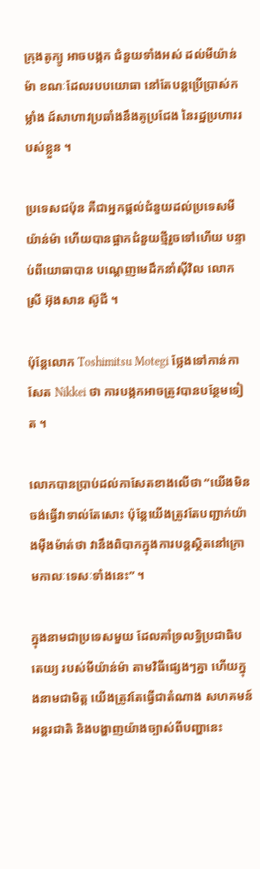ក្រុងតូក្យូ អាចបង្កក ជំនួយទាំងអស់ ដល់មីយ៉ាន់ម៉ា ខណៈដែលរបបយោធា នៅតែបន្តប្រើប្រាស់កម្លាំង ដ៍សាហាវប្រឆាំងនឹងគូប្រជែង នៃរដ្ឋប្រហាររបស់ខ្លួន ។

ប្រទេសជប៉ុន គឺជាអ្នកផ្តល់ជំនួយដល់ប្រទេសមីយ៉ាន់ម៉ា ហើយបានផ្អាកជំនួយថ្មីរួចទៅហើយ បន្ទាប់ពីយោធាបាន បណ្តេញមេដឹកនាំស៊ីវិល លោកស្រី អ៊ុងសាន ស៊ូជី ។

ប៉ុន្តែលោក Toshimitsu Motegi ថ្លែងទៅកាន់កាសែត Nikkei ថា ការបង្កកអាចត្រូវបានបន្ថែមទៀត ។

លោកបានប្រាប់ដល់កាសែតខាងលើថា “យើងមិនចង់ធ្វើវាទាល់តែសោះ ប៉ុន្តែយើងត្រូវតែបញ្ជាក់យ៉ាងម៉ឺងម៉ាត់ថា វានឹងពិបាកក្នុងការបន្តស្ថិតនៅក្រោមកាលៈទេសៈទាំងនេះ” ។

ក្នុងនាមជាប្រទេសមួយ ដែលគាំទ្រលទ្ធិប្រជាធិបតេយ្យ របស់មីយ៉ាន់ម៉ា តាមវិធីផ្សេងៗគ្នា ហើយក្នុងនាមជាមិត្ត យើងត្រូវតែធ្វើជាតំណាង សហគមន៍អន្តរជាតិ និងបង្ហាញយ៉ាងច្បាស់ពីបញ្ហានេះ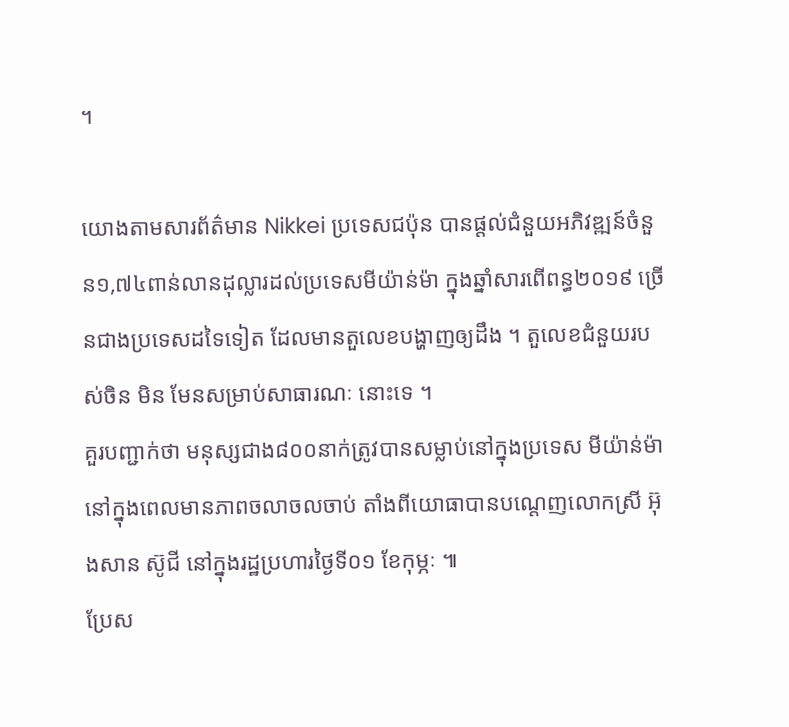។

យោងតាមសារព័ត៌មាន Nikkei ប្រទេសជប៉ុន បានផ្តល់ជំនួយអភិវឌ្ឍន៍ចំនួន១,៧៤ពាន់លានដុល្លារដល់ប្រទេសមីយ៉ាន់ម៉ា ក្នុងឆ្នាំសារពើពន្ធ២០១៩ ច្រើនជាងប្រទេសដទៃទៀត ដែលមានតួលេខបង្ហាញឲ្យដឹង ។ តួលេខជំនួយរបស់ចិន មិន មែនសម្រាប់សាធារណៈ នោះទេ ។
គួរបញ្ជាក់ថា មនុស្សជាង៨០០នាក់ត្រូវបានសម្លាប់នៅក្នុងប្រទេស មីយ៉ាន់ម៉ា នៅក្នុងពេលមានភាពចលាចលចាប់ តាំងពីយោធាបានបណ្តេញលោកស្រី អ៊ុងសាន ស៊ូជី នៅក្នុងរដ្ឋប្រហារថ្ងៃទី០១ ខែកុម្ភៈ ៕
ប្រែស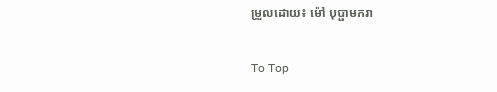ម្រួលដោយ៖ ម៉ៅ បុប្ផាមករា

To Top